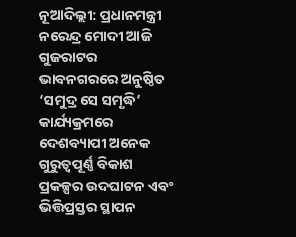ନୂଆଦିଲ୍ଲୀ: ପ୍ରଧାନମନ୍ତ୍ରୀ ନରେନ୍ଦ୍ର ମୋଦୀ ଆଜି ଗୁଜରାଟର ଭାବନଗରରେ ଅନୁଷ୍ଠିତ ‘ସମୁଦ୍ର ସେ ସମୃଦ୍ଧି’ କାର୍ଯ୍ୟକ୍ରମରେ ଦେଶବ୍ୟାପୀ ଅନେକ ଗୁରୁତ୍ୱପୂର୍ଣ୍ଣ ବିକାଶ ପ୍ରକଳ୍ପର ଉଦଘାଟନ ଏବଂ ଭିତ୍ତିପ୍ରସ୍ତର ସ୍ଥାପନ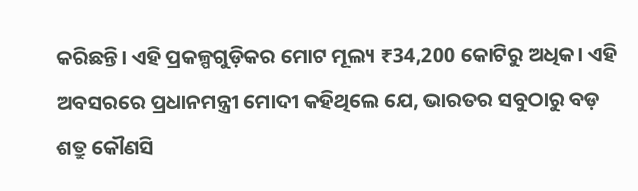କରିଛନ୍ତି। ଏହି ପ୍ରକଳ୍ପଗୁଡ଼ିକର ମୋଟ ମୂଲ୍ୟ ₹34,200 କୋଟିରୁ ଅଧିକ। ଏହି ଅବସରରେ ପ୍ରଧାନମନ୍ତ୍ରୀ ମୋଦୀ କହିଥିଲେ ଯେ, ଭାରତର ସବୁଠାରୁ ବଡ଼ ଶତ୍ରୁ କୌଣସି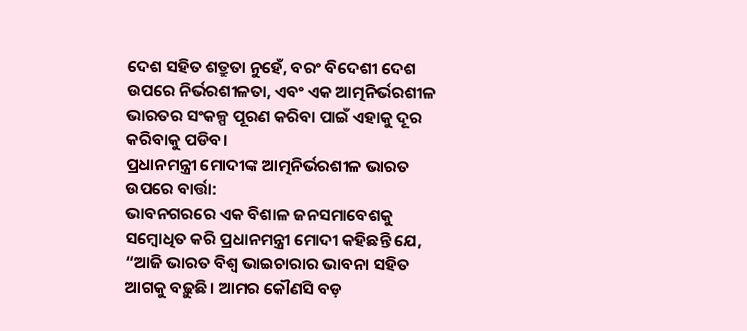ଦେଶ ସହିତ ଶତ୍ରୁତା ନୁହେଁ, ବରଂ ବିଦେଶୀ ଦେଶ ଉପରେ ନିର୍ଭରଶୀଳତା, ଏବଂ ଏକ ଆତ୍ମନିର୍ଭରଶୀଳ ଭାରତର ସଂକଳ୍ପ ପୂରଣ କରିବା ପାଇଁ ଏହାକୁ ଦୂର କରିବାକୁ ପଡିବ।
ପ୍ରଧାନମନ୍ତ୍ରୀ ମୋଦୀଙ୍କ ଆତ୍ମନିର୍ଭରଶୀଳ ଭାରତ ଉପରେ ବାର୍ତ୍ତା:
ଭାବନଗରରେ ଏକ ବିଶାଳ ଜନସମାବେଶକୁ ସମ୍ବୋଧିତ କରି ପ୍ରଧାନମନ୍ତ୍ରୀ ମୋଦୀ କହିଛନ୍ତି ଯେ, “ଆଜି ଭାରତ ବିଶ୍ୱ ଭାଇଚାରାର ଭାବନା ସହିତ ଆଗକୁ ବଢ଼ୁଛି। ଆମର କୌଣସି ବଡ଼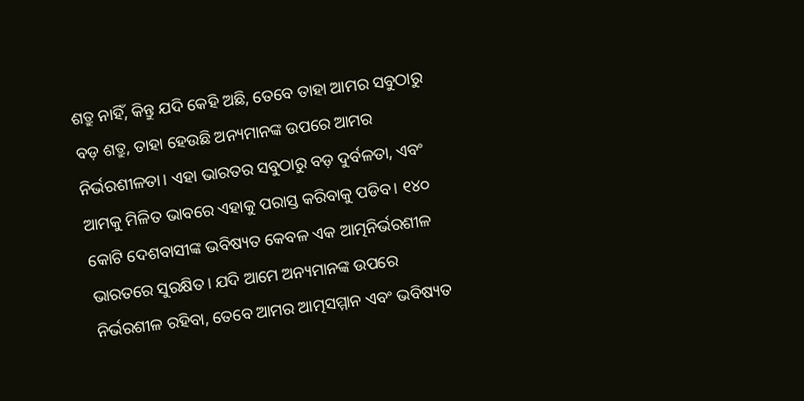ଶତ୍ରୁ ନାହିଁ, କିନ୍ତୁ ଯଦି କେହି ଅଛି, ତେବେ ତାହା ଆମର ସବୁଠାରୁ ବଡ଼ ଶତ୍ରୁ, ତାହା ହେଉଛି ଅନ୍ୟମାନଙ୍କ ଉପରେ ଆମର ନିର୍ଭରଶୀଳତା। ଏହା ଭାରତର ସବୁଠାରୁ ବଡ଼ ଦୁର୍ବଳତା, ଏବଂ ଆମକୁ ମିଳିତ ଭାବରେ ଏହାକୁ ପରାସ୍ତ କରିବାକୁ ପଡିବ। ୧୪୦ କୋଟି ଦେଶବାସୀଙ୍କ ଭବିଷ୍ୟତ କେବଳ ଏକ ଆତ୍ମନିର୍ଭରଶୀଳ ଭାରତରେ ସୁରକ୍ଷିତ। ଯଦି ଆମେ ଅନ୍ୟମାନଙ୍କ ଉପରେ ନିର୍ଭରଶୀଳ ରହିବା, ତେବେ ଆମର ଆତ୍ମସମ୍ମାନ ଏବଂ ଭବିଷ୍ୟତ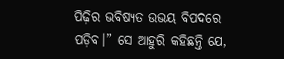ପିଢ଼ିର ଭବିଷ୍ୟତ ଉଭୟ ବିପଦରେ ପଡ଼ିବ।” ସେ ଆହୁରି କହିଛନ୍ତି ଯେ,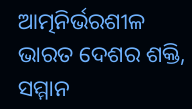ଆତ୍ମନିର୍ଭରଶୀଳ ଭାରତ ଦେଶର ଶକ୍ତି, ସମ୍ମାନ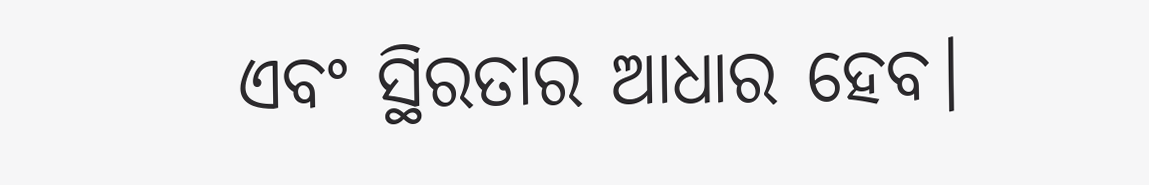ଏବଂ ସ୍ଥିରତାର ଆଧାର ହେବ।